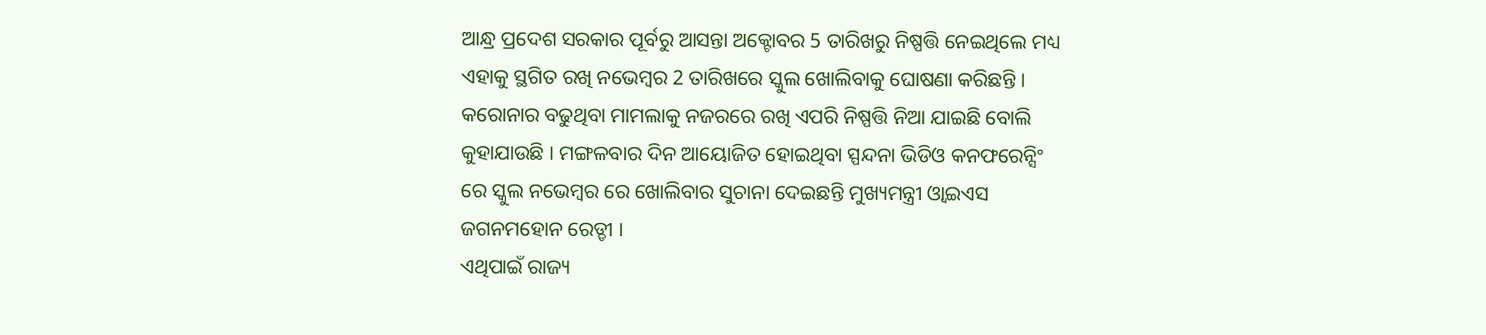ଆନ୍ଧ୍ର ପ୍ରଦେଶ ସରକାର ପୂର୍ବରୁ ଆସନ୍ତା ଅକ୍ଟୋବର 5 ତାରିଖରୁ ନିଷ୍ପତ୍ତି ନେଇଥିଲେ ମଧ୍ୟ ଏହାକୁ ସ୍ଥଗିତ ରଖି ନଭେମ୍ବର 2 ତାରିଖରେ ସ୍କୁଲ ଖୋଲିବାକୁ ଘୋଷଣା କରିଛନ୍ତି । କରୋନାର ବଢୁଥିବା ମାମଲାକୁ ନଜରରେ ରଖି ଏପରି ନିଷ୍ପତ୍ତି ନିଆ ଯାଇଛି ବୋଲି କୁହାଯାଉଛି । ମଙ୍ଗଳବାର ଦିନ ଆୟୋଜିତ ହୋଇଥିବା ସ୍ପନ୍ଦନା ଭିଡିଓ କନଫରେନ୍ସିଂ ରେ ସ୍କୁଲ ନଭେମ୍ବର ରେ ଖୋଲିବାର ସୁଚାନା ଦେଇଛନ୍ତି ମୁଖ୍ୟମନ୍ତ୍ରୀ ଓ୍ଵାଇଏସ ଜଗନମହୋନ ରେଡ୍ଡୀ ।
ଏଥିପାଇଁ ରାଜ୍ୟ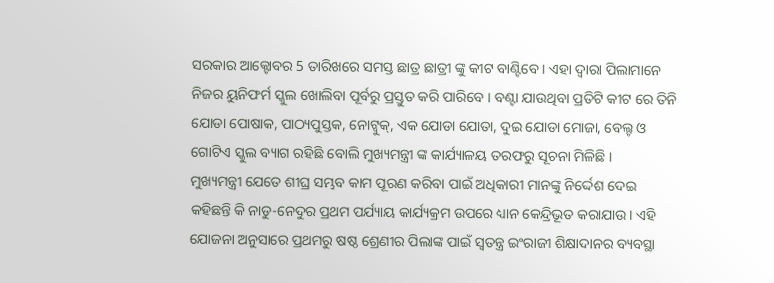ସରକାର ଆକ୍ଟୋବର 5 ତାରିଖରେ ସମସ୍ତ ଛାତ୍ର ଛାତ୍ରୀ ଙ୍କୁ କୀଟ ବାଣ୍ଟିବେ । ଏହା ଦ୍ଵାରା ପିଲାମାନେ ନିଜର ୟୁନିଫର୍ମ ସ୍କୁଲ ଖୋଲିବା ପୂର୍ବରୁ ପ୍ରସ୍ତୁତ କରି ପାରିବେ । ବଣ୍ଟା ଯାଉଥିବା ପ୍ରତିଟି କୀଟ ରେ ତିନି ଯୋଡା ପୋଷାକ, ପାଠ୍ୟପୁସ୍ତକ, ନୋଟ୍ବୁକ୍, ଏକ ଯୋଡା ଯୋତା, ଦୁଇ ଯୋଡା ମୋଜା, ବେଲ୍ଟ ଓ ଗୋଟିଏ ସ୍କୁଲ ବ୍ୟାଗ ରହିଛି ବୋଲି ମୁଖ୍ୟମନ୍ତ୍ରୀ ଙ୍କ କାର୍ଯ୍ୟାଳୟ ତରଫରୁ ସୂଚନା ମିଳିଛି ।
ମୁଖ୍ୟମନ୍ତ୍ରୀ ଯେତେ ଶୀଘ୍ର ସମ୍ଭବ କାମ ପୂରଣ କରିବା ପାଇଁ ଅଧିକାରୀ ମାନଙ୍କୁ ନିର୍ଦ୍ଦେଶ ଦେଇ କହିଛନ୍ତି କି ନାଡୁ-ନେଦୁର ପ୍ରଥମ ପର୍ଯ୍ୟାୟ କାର୍ଯ୍ୟକ୍ରମ ଉପରେ ଧ୍ୟାନ କେନ୍ଦ୍ରିଭୂତ କରାଯାଉ । ଏହି ଯୋଜନା ଅନୁସାରେ ପ୍ରଥମରୁ ଷଷ୍ଠ ଶ୍ରେଣୀର ପିଲାଙ୍କ ପାଇଁ ସ୍ଵତନ୍ତ୍ର ଇଂରାଜୀ ଶିକ୍ଷାଦାନର ବ୍ୟବସ୍ଥା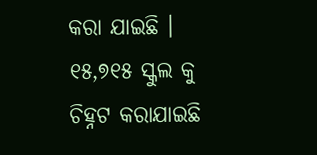କରା ଯାଇଛି ।
୧୫,୭୧୫ ସ୍କୁଲ କୁ ଚିହ୍ନଟ କରାଯାଇଛି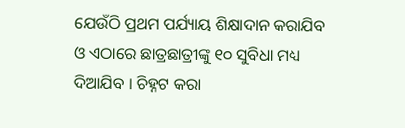ଯେଉଁଠି ପ୍ରଥମ ପର୍ଯ୍ୟାୟ ଶିକ୍ଷାଦାନ କରାଯିବ ଓ ଏଠାରେ ଛାତ୍ରଛାତ୍ରୀଙ୍କୁ ୧୦ ସୁବିଧା ମଧ୍ୟ ଦିଆଯିବ । ଚିହ୍ନଟ କରା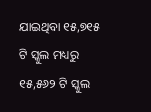ଯାଇଥିବା ୧୫,୭୧୫ ଟି ସ୍କୁଲ ମଧ୍ୟରୁ ୧୫,୫୬୨ ଟି ସ୍କୁଲ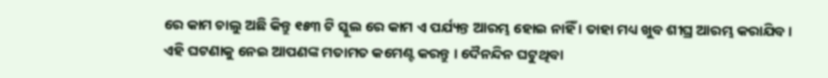ରେ କାମ ଚାଲୁ ଅଛି କିନ୍ତୁ ୧୫୩ ଟି ସ୍କୁଲ ରେ କାମ ଏ ପର୍ଯ୍ୟନ୍ତ ଆରମ୍ଭ ହୋଇ ନାହିଁ । ତାହା ମଧ୍ୟ ଖୁବ ଶୀଘ୍ର ଆରମ୍ଭ କରାଯିବ ।
ଏହି ଘଟଣାକୁ ନେଇ ଆପଣଙ୍କ ମତାମତ କମେଣ୍ଟ କରନ୍ତୁ । ଦୈନନ୍ଦିନ ଘଟୁଥିବା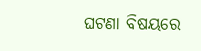ଘଟଣା ବିଷୟରେ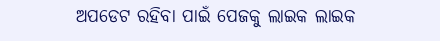ଅପଡେଟ ରହିବା ପାଇଁ ପେଜକୁ ଲାଇକ ଲାଇକ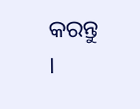କରନ୍ତୁ ।